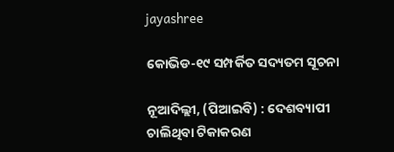jayashree

କୋଭିଡ-୧୯ ସମ୍ପର୍କିତ ସଦ୍ୟତମ ସୂଚନା

ନୂଆଦିଲ୍ଲୀ, (ପିଆଇବି) : ଦେଶବ୍ୟାପୀ ଚାଲିଥିବା ଟିକାକରଣ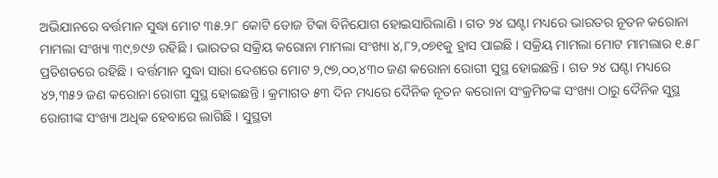ଅଭିଯାନରେ ବର୍ତ୍ତମାନ ସୁଦ୍ଧା ମୋଟ ୩୫.୨୮ କୋଟି ଡୋଜ ଟିକା ବିନିଯୋଗ ହୋଇସାରିଲାଣି । ଗତ ୨୪ ଘଣ୍ଟା ମଧ୍ୟରେ ଭାରତର ନୂତନ କରୋନା ମାମଲା ସଂଖ୍ୟା ୩୯,୭୯୬ ରହିଛି । ଭାରତର ସକ୍ରିୟ କରୋନା ମାମଲା ସଂଖ୍ୟା ୪,୮୨,୦୭୧କୁ ହ୍ରାସ ପାଇଛି । ସକ୍ରିୟ ମାମଲା ମୋଟ ମାମଲାର ୧.୫୮ ପ୍ରତିଶତରେ ରହିଛି । ବର୍ତ୍ତମାନ ସୁଦ୍ଧା ସାରା ଦେଶରେ ମୋଟ ୨,୯୭,୦୦,୪୩୦ ଜଣ କରୋନା ରୋଗୀ ସୁସ୍ଥ ହୋଇଛନ୍ତି । ଗତ ୨୪ ଘଣ୍ଟା ମଧ୍ୟରେ ୪୨,୩୫୨ ଜଣ କରୋନା ରୋଗୀ ସୁସ୍ଥ ହୋଇଛନ୍ତି । କ୍ରମାଗତ ୫୩ ଦିନ ମଧ୍ୟରେ ଦୈନିକ ନୂତନ କରୋନା ସଂକ୍ରମିତଙ୍କ ସଂଖ୍ୟା ଠାରୁ ଦୈନିକ ସୁସ୍ଥ ରୋଗୀଙ୍କ ସଂଖ୍ୟା ଅଧିକ ହେବାରେ ଲାଗିଛି । ସୁସ୍ଥତା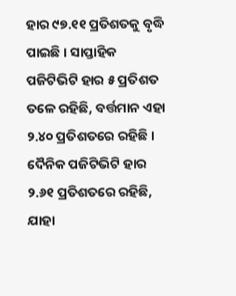ହାର ୯୭.୧୧ ପ୍ରତିଶତକୁ ବୃଦ୍ଧି ପାଇଛି । ସାପ୍ତାହିକ ପଜିଟିଭିଟି ହାର ୫ ପ୍ରତିଶତ ତଳେ ରହିଛି, ବର୍ତ୍ତମାନ ଏହା ୨.୪୦ ପ୍ରତିଶତରେ ରହିଛି । ଦୈନିକ ପଜିଟିଭିଟି ହାର ୨.୬୧ ପ୍ରତିଶତରେ ରହିଛି, ଯାହା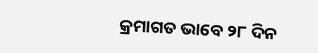କ୍ରମାଗତ ଭାବେ ୨୮ ଦିନ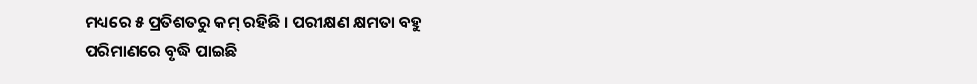ମଧ୍ୟରେ ୫ ପ୍ରତିଶତରୁ କମ୍ ରହିଛି । ପରୀକ୍ଷଣ କ୍ଷମତା ବହୁ ପରିମାଣରେ ବୃଦ୍ଧି ପାଇଛି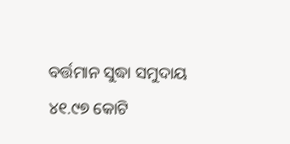ବର୍ତ୍ତମାନ ସୁଦ୍ଧା ସମୁଦାୟ ୪୧.୯୭ କୋଟି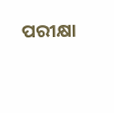ପରୀକ୍ଷା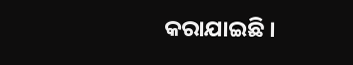କରାଯାଇଛି ।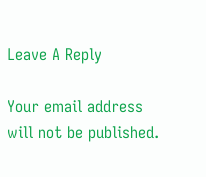Leave A Reply

Your email address will not be published.